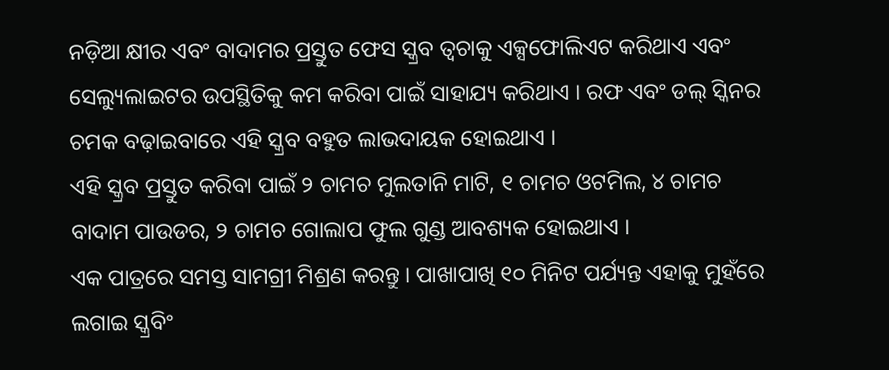ନଡ଼ିଆ କ୍ଷୀର ଏବଂ ବାଦାମର ପ୍ରସ୍ତୁତ ଫେସ ସ୍କ୍ରବ ତ୍ୱଚାକୁ ଏକ୍ସଫୋଲିଏଟ କରିଥାଏ ଏବଂ ସେଲ୍ୟୁଲାଇଟର ଉପସ୍ଥିତିକୁ କମ କରିବା ପାଇଁ ସାହାଯ୍ୟ କରିଥାଏ । ରଫ ଏବଂ ଡଲ୍ ସ୍କିନର ଚମକ ବଢ଼ାଇବାରେ ଏହି ସ୍କ୍ରବ ବହୁତ ଲାଭଦାୟକ ହୋଇଥାଏ ।
ଏହି ସ୍କ୍ରବ ପ୍ରସ୍ତୁତ କରିବା ପାଇଁ ୨ ଚାମଚ ମୁଲତାନି ମାଟି, ୧ ଚାମଚ ଓଟମିଲ, ୪ ଚାମଚ ବାଦାମ ପାଉଡର, ୨ ଚାମଚ ଗୋଲାପ ଫୁଲ ଗୁଣ୍ଡ ଆବଶ୍ୟକ ହୋଇଥାଏ ।
ଏକ ପାତ୍ରରେ ସମସ୍ତ ସାମଗ୍ରୀ ମିଶ୍ରଣ କରନ୍ତୁ । ପାଖାପାଖି ୧୦ ମିନିଟ ପର୍ଯ୍ୟନ୍ତ ଏହାକୁ ମୁହଁରେ ଲଗାଇ ସ୍କ୍ରବିଂ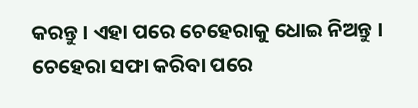କରନ୍ତୁ । ଏହା ପରେ ଚେହେରାକୁ ଧୋଇ ନିଅନ୍ତୁ । ଚେହେରା ସଫା କରିବା ପରେ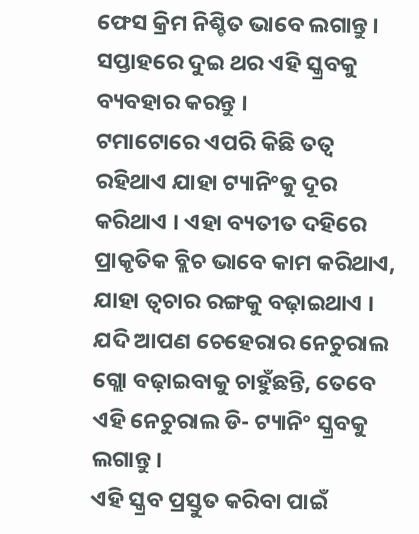ଫେସ କ୍ରିମ ନିଶ୍ଚିତ ଭାବେ ଲଗାନ୍ତୁ । ସପ୍ତାହରେ ଦୁଇ ଥର ଏହି ସ୍କ୍ରବକୁ ବ୍ୟବହାର କରନ୍ତୁ ।
ଟମାଟୋରେ ଏପରି କିଛି ତତ୍ୱ ରହିଥାଏ ଯାହା ଟ୍ୟାନିଂକୁ ଦୂର କରିଥାଏ । ଏହା ବ୍ୟତୀତ ଦହିରେ ପ୍ରାକୃତିକ ବ୍ଲିଚ ଭାବେ କାମ କରିଥାଏ, ଯାହା ତ୍ୱଚାର ରଙ୍ଗକୁ ବଢ଼ାଇଥାଏ । ଯଦି ଆପଣ ଚେହେରାର ନେଚୁରାଲ ଗ୍ଲୋ ବଢ଼ାଇବାକୁ ଚାହୁଁଛନ୍ତି, ତେବେ ଏହି ନେଚୁରାଲ ଡି- ଟ୍ୟାନିଂ ସ୍କ୍ରବକୁ ଲଗାନ୍ତୁ ।
ଏହି ସ୍କ୍ରବ ପ୍ରସ୍ତୁତ କରିବା ପାଇଁ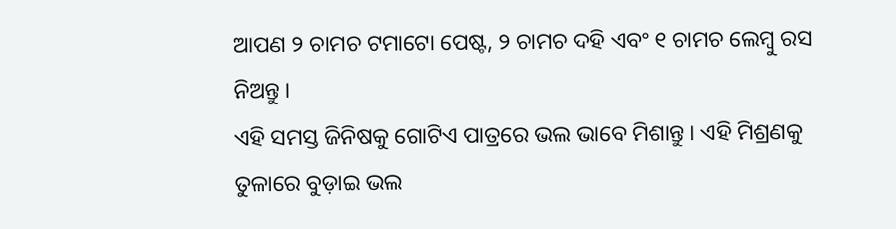ଆପଣ ୨ ଚାମଚ ଟମାଟୋ ପେଷ୍ଟ, ୨ ଚାମଚ ଦହି ଏବଂ ୧ ଚାମଚ ଲେମ୍ବୁ ରସ ନିଅନ୍ତୁ ।
ଏହି ସମସ୍ତ ଜିନିଷକୁ ଗୋଟିଏ ପାତ୍ରରେ ଭଲ ଭାବେ ମିଶାନ୍ତୁ । ଏହି ମିଶ୍ରଣକୁ ତୁଳାରେ ବୁଡ଼ାଇ ଭଲ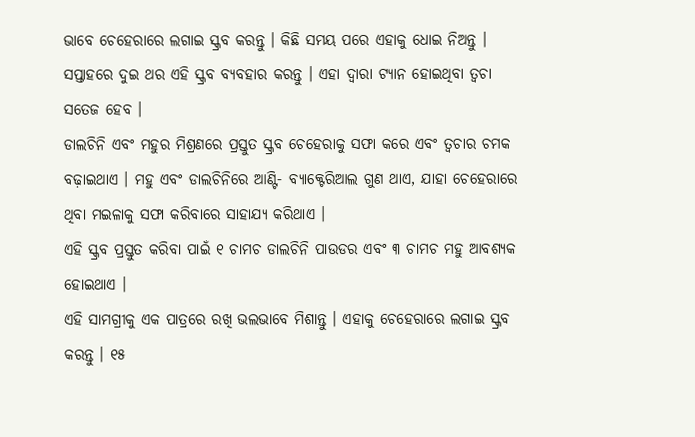ଭାବେ ଚେହେରାରେ ଲଗାଇ ସ୍କ୍ରବ କରନ୍ତୁ । କିଛି ସମୟ ପରେ ଏହାକୁ ଧୋଇ ନିଅନ୍ତୁ । ସପ୍ତାହରେ ଦୁଇ ଥର ଏହି ସ୍କ୍ରବ ବ୍ୟବହାର କରନ୍ତୁ । ଏହା ଦ୍ୱାରା ଟ୍ୟାନ ହୋଇଥିବା ତ୍ୱଚା ସତେଜ ହେବ ।
ଡାଲଚିନି ଏବଂ ମହୁର ମିଶ୍ରଣରେ ପ୍ରସ୍ତୁତ ସ୍କ୍ରବ ଚେହେରାକୁ ସଫା କରେ ଏବଂ ତ୍ୱଚାର ଚମକ ବଢ଼ାଇଥାଏ । ମହୁ ଏବଂ ଡାଲଚିନିରେ ଆଣ୍ଟି- ବ୍ୟାକ୍ଟେରିଆଲ ଗୁଣ ଥାଏ, ଯାହା ଚେହେରାରେ ଥିବା ମଇଳାକୁ ସଫା କରିବାରେ ସାହାଯ୍ୟ କରିଥାଏ ।
ଏହି ସ୍କ୍ରବ ପ୍ରସ୍ତୁତ କରିବା ପାଇଁ ୧ ଚାମଚ ଡାଲଚିନି ପାଉଡର ଏବଂ ୩ ଚାମଚ ମହୁ ଆବଶ୍ୟକ ହୋଇଥାଏ ।
ଏହି ସାମଗ୍ରୀକୁ ଏକ ପାତ୍ରରେ ରଖି ଭଲଭାବେ ମିଶାନ୍ତୁ । ଏହାକୁ ଚେହେରାରେ ଲଗାଇ ସ୍କ୍ରବ କରନ୍ତୁ । ୧୫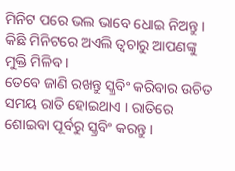ମିନିଟ ପରେ ଭଲ ଭାବେ ଧୋଇ ନିଅନ୍ତୁ । କିଛି ମିନିଟରେ ଅଏଲି ତ୍ୱଚାରୁ ଆପଣଙ୍କୁ ମୁକ୍ତି ମିଳିବ ।
ତେବେ ଜାଣି ରଖନ୍ତୁ ସ୍କ୍ରବିଂ କରିବାର ଉଚିତ ସମୟ ରାତି ହୋଇଥାଏ । ରାତିରେ ଶୋଇବା ପୂର୍ବରୁ ସ୍କ୍ରବିଂ କରନ୍ତୁ ।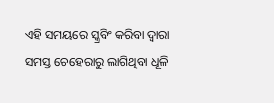ଏହି ସମୟରେ ସ୍କ୍ରବିଂ କରିବା ଦ୍ୱାରା ସମସ୍ତ ଚେହେରାରୁ ଲାଗିଥିବା ଧୂଳି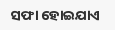ସଫା ହୋଇଯାଏ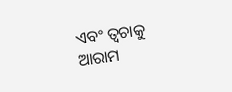ଏବଂ ତ୍ୱଚାକୁ ଆରାମ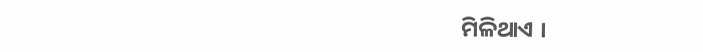ମିଳିଥାଏ ।